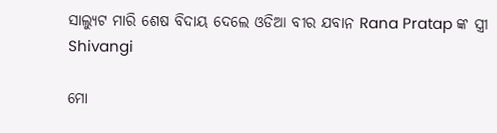ସାଲ୍ୟୁଟ ମାରି ଶେଷ ବିଦାୟ ଦେଲେ ଓଡିଆ ବୀର ଯବାନ Rana Pratap ଙ୍କ ସ୍ତ୍ରୀ Shivangi

ମୋ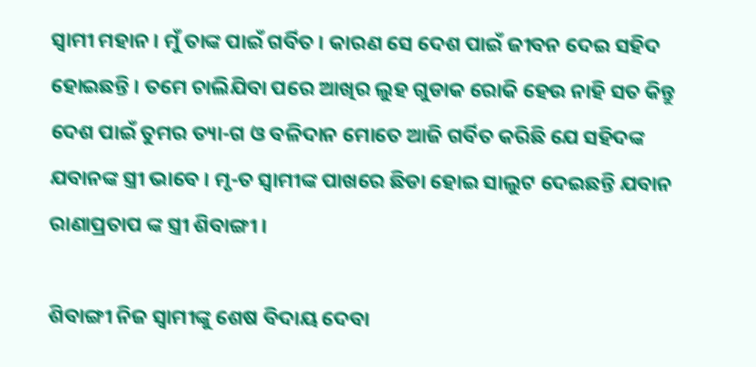ସ୍ଵାମୀ ମହାନ । ମୁଁ ତାଙ୍କ ପାଇଁ ଗର୍ବିତ । କାରଣ ସେ ଦେଶ ପାଇଁ ଜୀବନ ଦେଇ ସହିଦ ହୋଇଛନ୍ତି । ତମେ ଚାଲିଯିବା ପରେ ଆଖିର ଲୁହ ଗୁଡାକ ରୋକି ହେଉ ନାହି ସତ କିନ୍ତୁ ଦେଶ ପାଇଁ ତୁମର ତ୍ୟା-ଗ ଓ ବଳିଦାନ ମୋତେ ଆଜି ଗର୍ବିତ କରିଛି ଯେ ସହିଦଙ୍କ ଯବାନଙ୍କ ସ୍ତ୍ରୀ ଭାବେ । ମୃ-ତ ସ୍ଵାମୀଙ୍କ ପାଖରେ ଛିଡା ହୋଇ ସାଲୁଟ ଦେଇଛନ୍ତି ଯବାନ ରାଣାପ୍ରତାପ ଙ୍କ ସ୍ତ୍ରୀ ଶିବାଙ୍ଗୀ ।

ଶିବାଙ୍ଗୀ ନିଜ ସ୍ଵାମୀଙ୍କୁ ଶେଷ ବିଦାୟ ଦେବା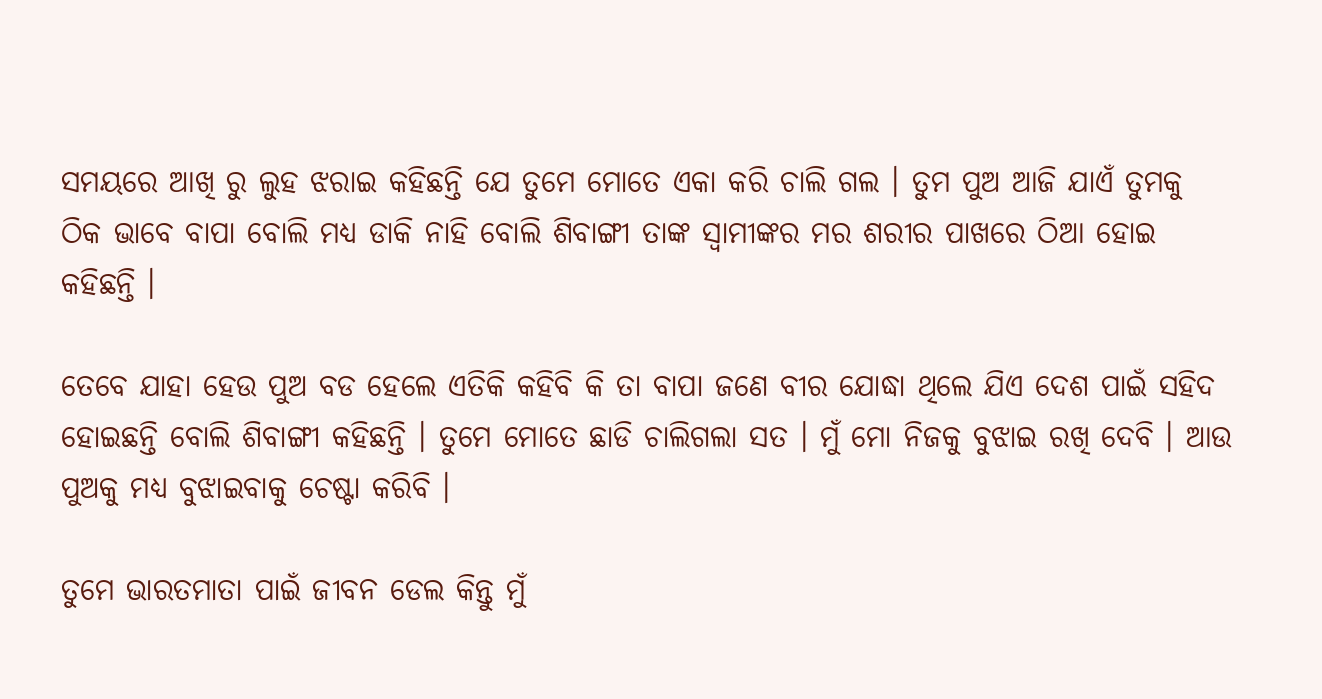ସମୟରେ ଆଖି ରୁ ଲୁହ ଝରାଇ କହିଛନ୍ତି ଯେ ତୁମେ ମୋତେ ଏକା କରି ଚାଲି ଗଲ । ତୁମ ପୁଅ ଆଜି ଯାଏଁ ତୁମକୁ ଠିକ ଭାବେ ବାପା ବୋଲି ମଧ୍ୟ ଡାକି ନାହି ବୋଲି ଶିବାଙ୍ଗୀ ତାଙ୍କ ସ୍ଵାମୀଙ୍କର ମର ଶରୀର ପାଖରେ ଠିଆ ହୋଇ କହିଛନ୍ତି ।

ତେବେ ଯାହା ହେଉ ପୁଅ ବଡ ହେଲେ ଏତିକି କହିବି କି ତା ବାପା ଜଣେ ବୀର ଯୋଦ୍ଧା ଥିଲେ ଯିଏ ଦେଶ ପାଇଁ ସହିଦ ହୋଇଛନ୍ତି ବୋଲି ଶିବାଙ୍ଗୀ କହିଛନ୍ତି । ତୁମେ ମୋତେ ଛାଡି ଚାଲିଗଲା ସତ । ମୁଁ ମୋ ନିଜକୁ ବୁଝାଇ ରଖି ଦେବି । ଆଉ ପୁଅକୁ ମଧ୍ୟ ବୁଝାଇବାକୁ ଚେଷ୍ଟା କରିବି ।

ତୁମେ ଭାରତମାତା ପାଇଁ ଜୀବନ ଡେଲ କିନ୍ତୁ ମୁଁ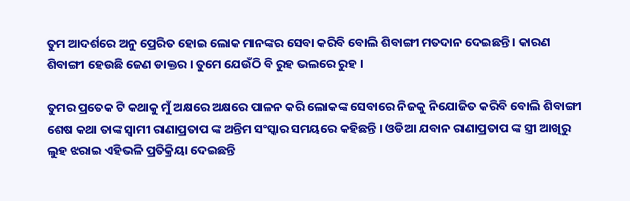ତୁମ ଆଦର୍ଶରେ ଅନୁ ପ୍ରେରିତ ହୋଇ ଲୋକ ମାନଙ୍କର ସେବା କରିବି ବୋଲି ଶିବାଙ୍ଗୀ ମତଦାନ ଦେଇଛନ୍ତି । କାରଣ ଶିବାଙ୍ଗୀ ହେଉଛି ଜେଣ ଡାକ୍ତର । ତୁମେ ଯେଉଁଠି ବି ରୁହ ଭଲରେ ରୁହ ।

ତୁମର ପ୍ରତେକ ଟି କଥାକୁ ମୁଁ ଅକ୍ଷରେ ଅକ୍ଷରେ ପାଳନ କରି ଲୋକଙ୍କ ସେବାରେ ନିଜକୁ ନିଯୋଜିତ କରିବି ବୋଲି ଶିବାଙ୍ଗୀ ଶେଷ କଥା ତାଙ୍କ ସ୍ଵାମୀ ରାଣାପ୍ରତାପ ଙ୍କ ଅନ୍ତିମ ସଂସ୍କାର ସମୟରେ କହିଛନ୍ତି । ଓଡିଆ ଯବାନ ରାଣାପ୍ରତାପ ଙ୍କ ସ୍ତ୍ରୀ ଆଖିରୁ ଲୁହ ଝରାଇ ଏହିଭଳି ପ୍ରତିକ୍ରିୟା ଦେଇଛନ୍ତି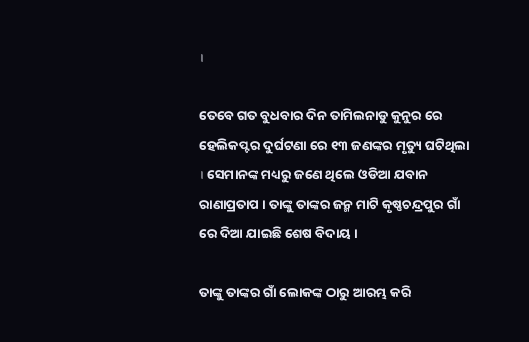।

ତେବେ ଗତ ବୁଧବାର ଦିନ ତାମିଲନାଡୁ କୁନୁର ରେ ହେଲିକପ୍ଟର ଦୁର୍ଘଟଣା ରେ ୧୩ ଜଣଙ୍କର ମୃତ୍ୟୁ ଘଟିଥିଲା । ସେମାନଙ୍କ ମଧ୍ୟରୁ ଜଣେ ଥିଲେ ଓଡିଆ ଯବାନ ରାଣାପ୍ରତାପ । ତାଙ୍କୁ ତାଙ୍କର ଜନ୍ମ ମାଟି କୃଷ୍ଣଚନ୍ଦ୍ରପୁର ଗାଁ ରେ ଦିଆ ଯାଇଛି ଶେଷ ବିଦାୟ ।

ତାଙ୍କୁ ତାଙ୍କର ଗାଁ ଲୋକଙ୍କ ଠାରୁ ଆରମ୍ଭ କରି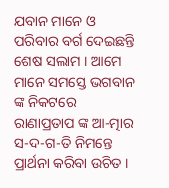ଯବାନ ମାନେ ଓ ପରିବାର ବର୍ଗ ଦେଇଛନ୍ତି ଶେଷ ସଲାମ । ଆମେ ମାନେ ସମସ୍ତେ ଭଗବାନ ଙ୍କ ନିକଟରେ ରାଣାପ୍ରତାପ ଙ୍କ ଆ-ତ୍ମାର ସ-ଦ-ଗ-ତି ନିମନ୍ତେ ପ୍ରାର୍ଥନା କରିବା ଉଚିତ ।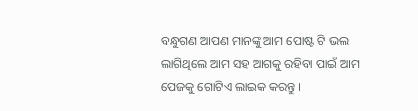ବନ୍ଧୁଗଣ ଆପଣ ମାନଙ୍କୁ ଆମ ପୋଷ୍ଟ ଟି ଭଲ ଲାଗିଥିଲେ ଆମ ସହ ଆଗକୁ ରହିବା ପାଇଁ ଆମ ପେଜକୁ ଗୋଟିଏ ଲାଇକ କରନ୍ତୁ ।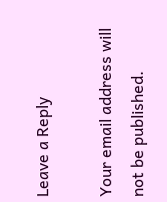Leave a Reply

Your email address will not be published.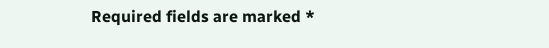Required fields are marked *